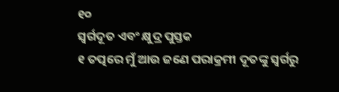୧୦
ସ୍ୱର୍ଗଦୂତ ଏବଂ କ୍ଷୁଦ୍ର ପୁସ୍ତକ
୧ ତତ୍ପରେ ମୁଁ ଆଉ ଜଣେ ପରାକ୍ରମୀ ଦୂତଙ୍କୁ ସ୍ୱର୍ଗରୁ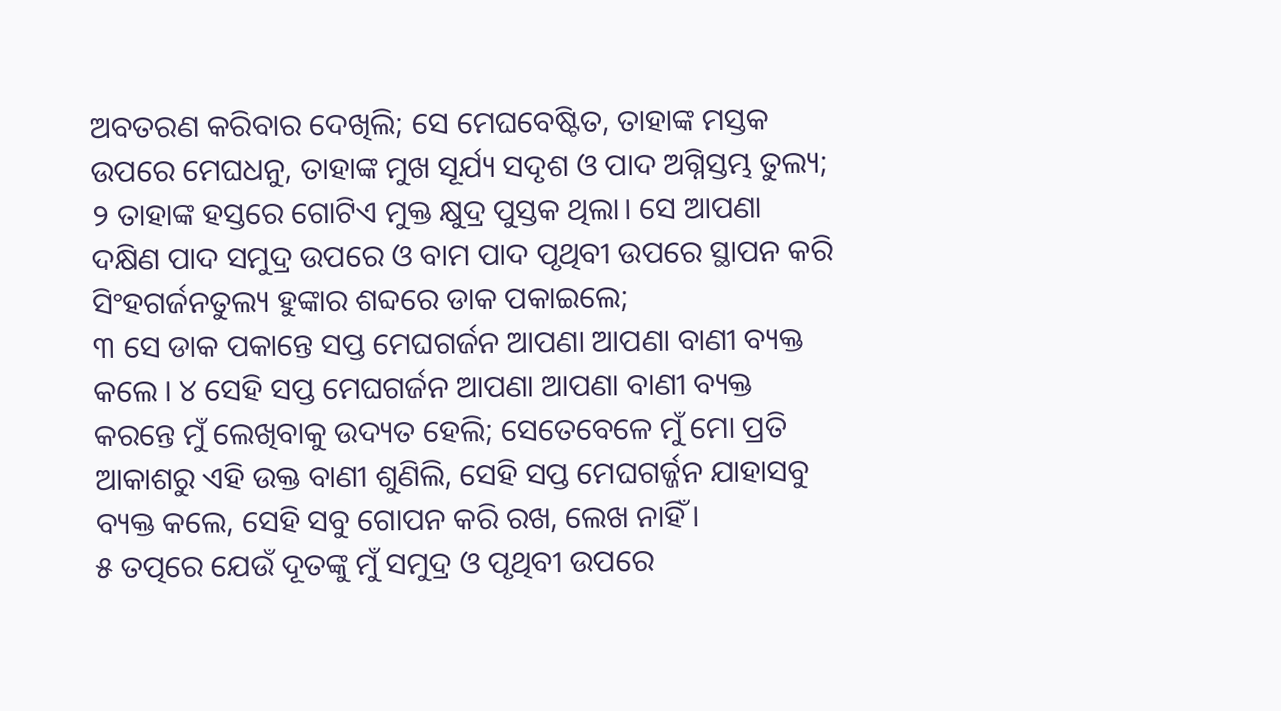ଅବତରଣ କରିବାର ଦେଖିଲି; ସେ ମେଘବେଷ୍ଟିତ, ତାହାଙ୍କ ମସ୍ତକ ଉପରେ ମେଘଧନୁ, ତାହାଙ୍କ ମୁଖ ସୂର୍ଯ୍ୟ ସଦୃଶ ଓ ପାଦ ଅଗ୍ନିସ୍ତମ୍ଭ ତୁଲ୍ୟ; ୨ ତାହାଙ୍କ ହସ୍ତରେ ଗୋଟିଏ ମୁକ୍ତ କ୍ଷୁଦ୍ର ପୁସ୍ତକ ଥିଲା। ସେ ଆପଣା ଦକ୍ଷିଣ ପାଦ ସମୁଦ୍ର ଉପରେ ଓ ବାମ ପାଦ ପୃଥିବୀ ଉପରେ ସ୍ଥାପନ କରି ସିଂହଗର୍ଜନତୁଲ୍ୟ ହୁଙ୍କାର ଶବ୍ଦରେ ଡାକ ପକାଇଲେ;
୩ ସେ ଡାକ ପକାନ୍ତେ ସପ୍ତ ମେଘଗର୍ଜନ ଆପଣା ଆପଣା ବାଣୀ ବ୍ୟକ୍ତ କଲେ । ୪ ସେହି ସପ୍ତ ମେଘଗର୍ଜନ ଆପଣା ଆପଣା ବାଣୀ ବ୍ୟକ୍ତ କରନ୍ତେ ମୁଁ ଲେଖିବାକୁ ଉଦ୍ୟତ ହେଲି; ସେତେବେଳେ ମୁଁ ମୋ ପ୍ରତି ଆକାଶରୁ ଏହି ଉକ୍ତ ବାଣୀ ଶୁଣିଲି, ସେହି ସପ୍ତ ମେଘଗର୍ଜ୍ଜନ ଯାହାସବୁ ବ୍ୟକ୍ତ କଲେ, ସେହି ସବୁ ଗୋପନ କରି ରଖ, ଲେଖ ନାହିଁ ।
୫ ତତ୍ପରେ ଯେଉଁ ଦୂତଙ୍କୁ ମୁଁ ସମୁଦ୍ର ଓ ପୃଥିବୀ ଉପରେ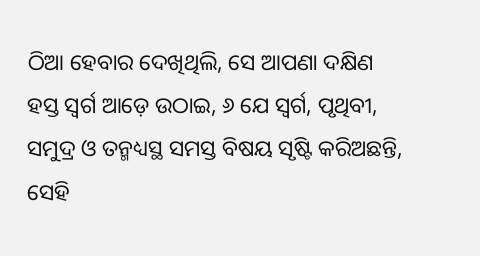ଠିଆ ହେବାର ଦେଖିଥିଲି, ସେ ଆପଣା ଦକ୍ଷିଣ ହସ୍ତ ସ୍ୱର୍ଗ ଆଡ଼େ ଉଠାଇ, ୬ ଯେ ସ୍ୱର୍ଗ, ପୃଥିବୀ, ସମୁଦ୍ର ଓ ତନ୍ମଧ୍ୟସ୍ଥ ସମସ୍ତ ବିଷୟ ସୃଷ୍ଟି କରିଅଛନ୍ତି, ସେହି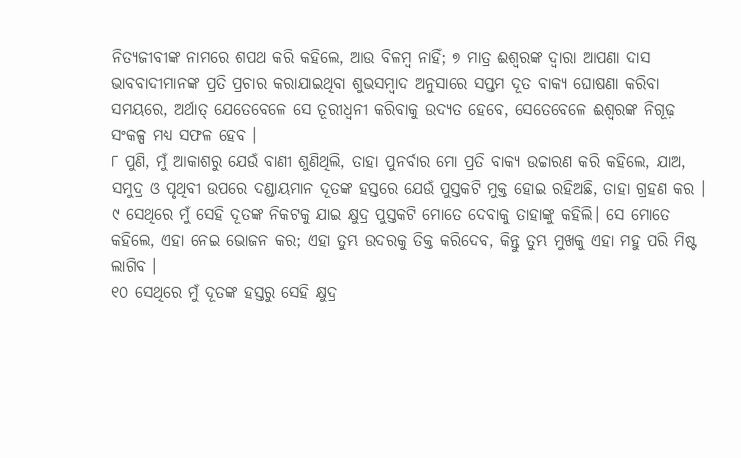ନିତ୍ୟଜୀବୀଙ୍କ ନାମରେ ଶପଥ କରି କହିଲେ, ଆଉ ବିଳମ୍ବ ନାହିଁ; ୭ ମାତ୍ର ଈଶ୍ୱରଙ୍କ ଦ୍ୱାରା ଆପଣା ଦାସ ଭାବବାଦୀମାନଙ୍କ ପ୍ରତି ପ୍ରଚାର କରାଯାଇଥିବା ଶୁଭସମ୍ବାଦ ଅନୁସାରେ ସପ୍ତମ ଦୂତ ବାକ୍ୟ ଘୋଷଣା କରିବା ସମୟରେ, ଅର୍ଥାତ୍ ଯେତେବେଳେ ସେ ତୂରୀଧ୍ୱନୀ କରିବାକୁ ଉଦ୍ୟତ ହେବେ, ସେତେବେଳେ ଈଶ୍ୱରଙ୍କ ନିଗୂଢ଼ ସଂକଳ୍ପ ମଧ୍ୟ ସଫଳ ହେବ ।
୮ ପୁଣି, ମୁଁ ଆକାଶରୁ ଯେଉଁ ବାଣୀ ଶୁଣିଥିଲି, ତାହା ପୁନର୍ବାର ମୋ ପ୍ରତି ବାକ୍ୟ ଉଚ୍ଚାରଣ କରି କହିଲେ, ଯାଅ, ସମୁଦ୍ର ଓ ପୃଥିବୀ ଉପରେ ଦଣ୍ଡାୟମାନ ଦୂତଙ୍କ ହସ୍ତରେ ଯେଉଁ ପୁସ୍ତକଟି ମୁକ୍ତ ହୋଇ ରହିଅଛି, ତାହା ଗ୍ରହଣ କର । ୯ ସେଥିରେ ମୁଁ ସେହି ଦୂତଙ୍କ ନିକଟକୁ ଯାଇ କ୍ଷୁଦ୍ର ପୁସ୍ତକଟି ମୋତେ ଦେବାକୁ ତାହାଙ୍କୁ କହିଲି। ସେ ମୋତେ କହିଲେ, ଏହା ନେଇ ଭୋଜନ କର; ଏହା ତୁମ୍ଭ ଉଦରକୁ ତିକ୍ତ କରିଦେବ, କିନ୍ତୁ ତୁମ୍ଭ ମୁଖକୁ ଏହା ମହୁ ପରି ମିଷ୍ଟ ଲାଗିବ ।
୧୦ ସେଥିରେ ମୁଁ ଦୂତଙ୍କ ହସ୍ତରୁ ସେହି କ୍ଷୁଦ୍ର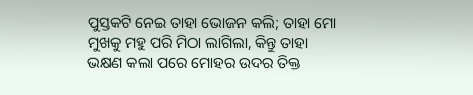ପୁସ୍ତକଟି ନେଇ ତାହା ଭୋଜନ କଲି; ତାହା ମୋ ମୁଖକୁ ମହୁ ପରି ମିଠା ଲାଗିଲା, କିନ୍ତୁ ତାହା ଭକ୍ଷଣ କଲା ପରେ ମୋହର ଉଦର ତିକ୍ତ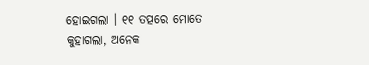ହୋଇଗଲା । ୧୧ ତତ୍ପରେ ମୋତେ କୁହାଗଲା, ଅନେକ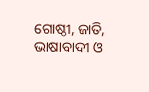ଗୋଷ୍ଠୀ, ଜାତି, ଭାଷାବାଦୀ ଓ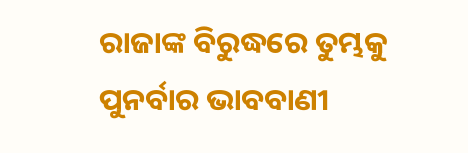ରାଜାଙ୍କ ବିରୁଦ୍ଧରେ ତୁମ୍ଭକୁ ପୁନର୍ବାର ଭାବବାଣୀ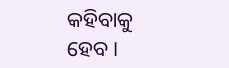କହିବାକୁ ହେବ ।